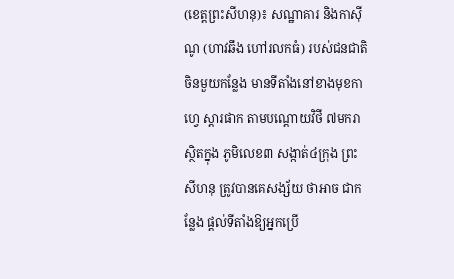(ខេត្តព្រះសីហនុ)៖ សណ្ឋាគារ និងកាស៊ីណូ (ហាវឆឹង ហៅរលកធំ) របស់ជនជាតិចិនមួយកន្លែង មានទីតាំងនៅខាងមុខកាហ្វេ ស្តារផាក តាមបណ្តោយវិថី ៧មករា ស្ថិតក្នុង ភូមិលេខ៣ សង្កាត់៤ក្រុង ព្រះសីហនុ ត្រូវបានគេសង្ស័យ ថាអាច ជាកន្លែង ផ្ដល់ទីតាំងឱ្យអ្នកប្រើ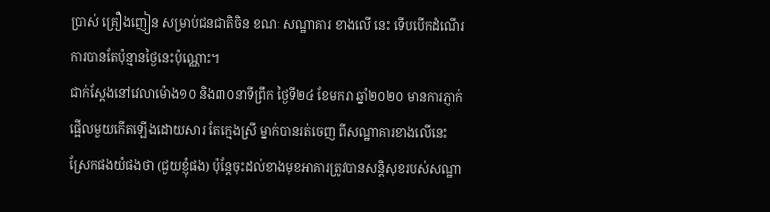ប្រាស់ គ្រឿងញៀន សម្រាប់ជនជាតិចិន ខណៈ សណ្ឋាគារ ខាងលើ នេះ ទើបបើកដំណើរការបានតែប៉ុន្មានថ្ងៃនេះប៉ុណ្ណោះ។
ជាក់ស្ដែងនៅវេលាម៉ោង១០ និង៣០នាទីព្រឹក ថ្ងៃទី២៤ ខែមករា ឆ្នាំ២០២០ មានការភ្ញាក់ផ្អើលមួយកើតឡើងដោយសារ តែក្មេងស្រី ម្នាក់បានរត់ចេញ ពីសណ្ឋាគារខាងលើនេះ ស្រែកផងយំផងថា (ជួយខ្ញុំផង) ប៉ុន្តែចុះដល់ខាងមុខអាគារត្រូវបានសន្តិសុខរបស់សណ្ឋា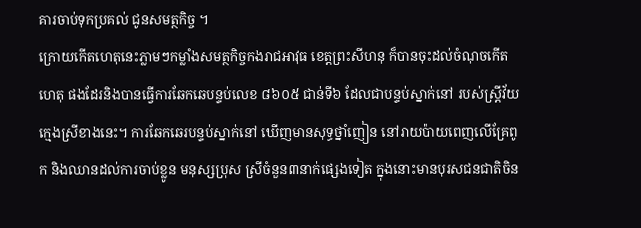គារចាប់ទុកប្រគល់ ជូនសមត្ថកិច្ច ។
ក្រោយកើតហេតុនេះភ្លាមៗកម្លាំងសមត្ថកិច្ចកងរាជអាវុធ ខេត្តព្រះសីហនុ ក៏បានចុះដល់ចំណុចកើតហេតុ ផងដែរនិងបានធ្វើការឆែកឆេបន្ទប់លេខ ៨៦០៥ ជាន់ទី៦ ដែលជាបន្ទប់ស្នាក់នៅ របស់ស្រ្តីវ័យក្មេងស្រីខាងនេះ។ ការឆែកឆេរបន្ទប់ស្នាក់នៅ ឃើញមានសុទ្ធថ្នាំញៀន នៅរាយប៉ាយពេញលើគ្រែពូក និងឈានដល់ការចាប់ខ្លូន មនុស្សប្រុស ស្រីចំនួន៣នាក់ផ្សេងទៀត ក្នុងនោះមានបុរសជនជាតិចិន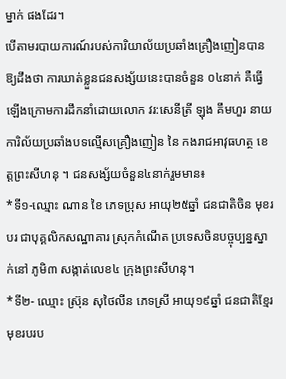ម្នាក់ ផងដែរ។
បើតាមរបាយការណ៍របស់ការិយាល័យប្រឆាំងគ្រឿងញៀនបានឱ្យដឹងថា ការឃាត់ខ្លួនជនសង្ស័យនេះបានចំនួន ០៤នាក់ គឺធ្វើឡើងក្រោមការដឹកនាំដោយលោក វរ:សេនីត្រី ឡុង គឹមហួរ នាយការិល័យប្រឆាំងបទល្មើសគ្រឿងញៀន នៃ កងរាជអាវុធហត្ថ ខេត្តព្រះសីហនុ ។ ជនសង្ស័យចំនួន៤នាក់រួមមាន៖
*ទី១-ឈ្មោះ ណាន ខៃ ភេទប្រុស អាយុ២៥ឆ្នាំ ជនជាតិចិន មុខរបរ ជាបុគ្គលិកសណ្ឋាគារ ស្រុកកំណើត ប្រទេសចិនបច្ចុប្បន្នស្នាក់នៅ ភូមិ៣ សង្កាត់លេខ៤ ក្រុងព្រះសីហនុ។
*ទី២- ឈ្មោះ ស្រ៊ុន សុថៃលីន ភេទស្រី អាយុ១៩ឆ្នាំ ជនជាតិខ្មែរ មុខរបរប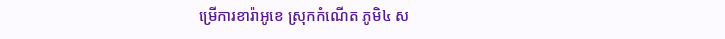ម្រើការខារ៉ាអូខេ ស្រុកកំណើត ភូមិ៤ ស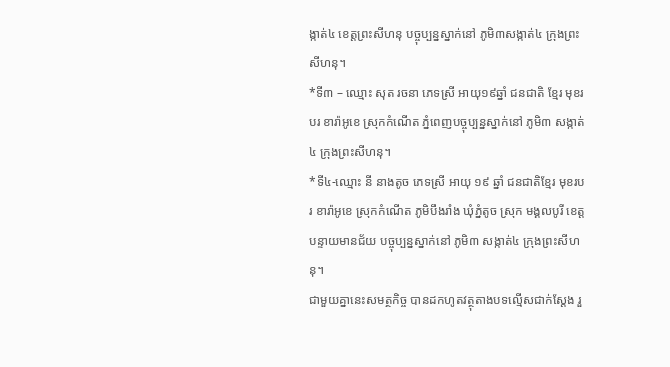ង្កាត់៤ ខេត្តព្រះសីហនុ បច្ចុប្បន្នស្នាក់នៅ ភូមិ៣សង្កាត់៤ ក្រុងព្រះសីហនុ។
*ទី៣ – ឈ្មោះ សុត រចនា ភេទស្រី អាយុ១៩ឆ្នាំ ជនជាតិ ខ្មែរ មុខរបរ ខារ៉ាអូខេ ស្រុកកំណើត ភ្នំពេញបច្ចុប្បន្នស្នាក់នៅ ភូមិ៣ សង្កាត់៤ ក្រុងព្រះសីហនុ។
*ទី៤-ឈ្មោះ នី នាងតូច ភេទស្រី អាយុ ១៩ ឆ្នាំ ជនជាតិខ្មែរ មុខរបរ ខារ៉ាអូខេ ស្រុកកំណើត ភូមិបឹងរាំង ឃុំភ្នំតូច ស្រុក មង្គលបូរី ខេត្តបន្ទាយមានជ័យ បច្ចុប្បន្នស្នាក់នៅ ភូមិ៣ សង្កាត់៤ ក្រុងព្រះសីហនុ។
ជាមួយគ្នានេះសមត្ថកិច្ច បានដកហូតវត្ថុតាងបទល្មើសជាក់ស្តែង រួ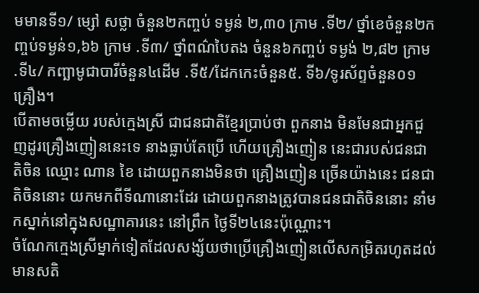មមានទី១/ ម្សៅ សថ្លា ចំនួន២កញ្ចប់ ទម្ងន់ ២,៣០ ក្រាម .ទី២/ ថ្នាំខេចំនួន២កញ្ចប់ទម្ងន់១,៦៦ ក្រាម .ទី៣/ ថ្នាំពណ៌បៃតង ចំនួន៦កញ្ចប់ ទម្ងង់ ២,៨២ ក្រាម .ទី៤/ កញ្ឆាមូជាបារីចំនួន៤ដើម .ទី៥/ដែកកេះចំនួន៥. ទី៦/ទូរស័ព្ទចំនួន០១គ្រឿង។
បើតាមចម្លើយ របស់ក្មេងស្រី ជាជនជាតិខ្មែរប្រាប់ថា ពួកនាង មិនមែនជាអ្នកជួញដូរគ្រឿងញៀននេះទេ នាងធ្លាប់តែប្រើ ហើយគ្រឿងញៀន នេះជារបស់ជនជាតិចិន ឈ្មោះ ណាន ខៃ ដោយពួកនាងមិនថា គ្រឿងញៀន ច្រើនយ៉ាងនេះ ជនជាតិចិននោះ យកមកពីទីណានោះដែរ ដោយពួកនាងត្រូវបានជនជាតិចិននោះ នាំមកស្នាក់នៅក្នុងសណ្ឋាគារនេះ នៅព្រឹក ថ្ងៃទី២៤នេះប៉ុណ្ណោះ។
ចំណែកក្មេងស្រីម្នាក់ទៀតដែលសង្ស័យថាប្រើគ្រឿងញៀនលើសកម្រិតរហូតដល់មានសតិ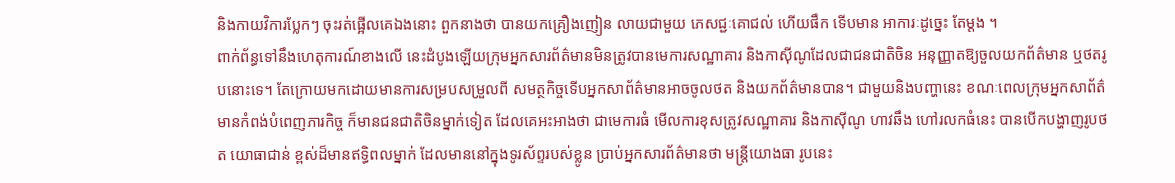និងកាយវិការប្លែកៗ ចុះរត់ផ្អើលគេឯងនោះ ពួកនាងថា បានយកគ្រឿងញៀន លាយជាមួយ ភេសជ្ជៈគោជល់ ហើយផឹក ទើបមាន អាការៈដូច្នេះ តែម្ដង ។
ពាក់ព័ន្ធទៅនឹងហេតុការណ៍ខាងលើ នេះដំបូងឡើយក្រុមអ្នកសារព័ត៌មានមិនត្រូវបានមេការសណ្ឋាគារ និងកាស៊ីណូដែលជាជនជាតិចិន អនុញ្ញាតឱ្យចួលយកព័ត៌មាន ឬថតរូបនោះទេ។ តែក្រោយមកដោយមានការសម្របសម្រួលពី សមត្ថកិច្ចទើបអ្នកសាព័ត៌មានអាចចូលថត និងយកព័ត៌មានបាន។ ជាមួយនិងបញ្ហានេះ ខណៈពេលក្រុមអ្នកសាព័ត៌មានកំពង់បំពេញភារកិច្ច ក៏មានជនជាតិចិនម្នាក់ទៀត ដែលគេអះអាងថា ជាមេការធំ មើលការខុសត្រូវសណ្ឋាគារ និងកាស៊ីណូ ហាវឆឹង ហៅរលកធំនេះ បានបើកបង្ហាញរូបថត យោធាជាន់ ខ្ពស់ដ៏មានឥទ្ធិពលម្នាក់ ដែលមាននៅក្នុងទូរស័ព្ទរបស់ខ្លូន ប្រាប់អ្នកសារព័ត៌មានថា មន្រ្តីយោងធា រូបនេះ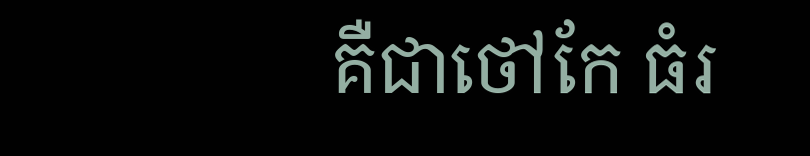គឺជាថៅកែ ធំរ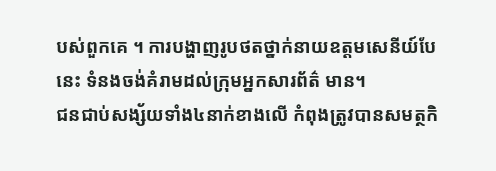បស់ពួកគេ ។ ការបង្ហាញរូបថតថ្នាក់នាយឧត្តមសេនីយ៍បែនេះ ទំនងចង់គំរាមដល់ក្រុមអ្នកសារព័ត៌ មាន។
ជនជាប់សង្ស័យទាំង៤នាក់ខាងលើ កំពុងត្រូវបានសមត្ថកិ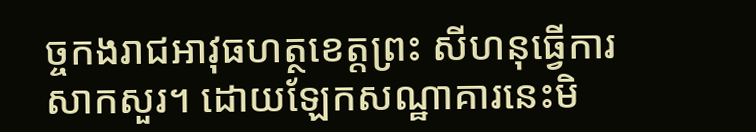ច្ចកងរាជអាវុធហត្ថខេត្តព្រះ សីហនុធ្វើការសាកសួរ។ ដោយឡែកសណ្ឋាគារនេះមិ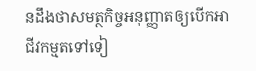នដឹងថាសមត្ថកិច្ចអនុញ្ញាតឲ្យបើកអាជីវកម្មតទៅទៀ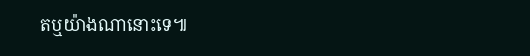តឬយ៉ាងណានោះទេ៕